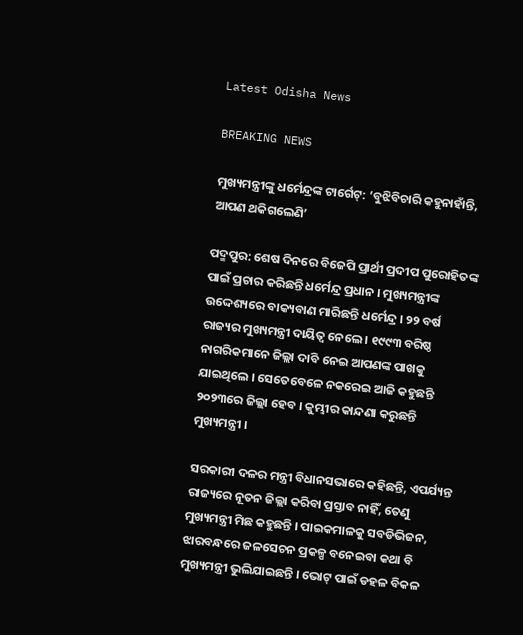Latest Odisha News

BREAKING NEWS

ମୁଖ୍ୟମନ୍ତ୍ରୀଙ୍କୁ ଧର୍ମେନ୍ଦ୍ରଙ୍କ ଟାର୍ଗେଟ୍: ‘ବୁଝିବିଚାରି କହୁନାହାଁନ୍ତି, ଆପଣ ଥକିଗଲେଣି’

ପଦ୍ମପୁର: ଶେଷ ଦିନରେ ବିଜେପି ପ୍ରାର୍ଥୀ ପ୍ରଦୀପ ପୁରୋହିତଙ୍କ ପାଇଁ ପ୍ରଚାର କରିଛନ୍ତି ଧର୍ମେନ୍ଦ୍ର ପ୍ରଧାନ । ମୁଖ୍ୟମନ୍ତ୍ରୀଙ୍କ ଉଦ୍ଦେଶ୍ୟରେ ବାକ୍ୟବାଣ ମାରିଛନ୍ତି ଧର୍ମେନ୍ଦ୍ର । ୨୨ ବର୍ଷ ରାଜ୍ୟର ମୁଖ୍ୟମନ୍ତ୍ରୀ ଦାୟିତ୍ୱ ନେଲେ । ୧୯୯୩ ବରିଷ୍ଠ ନାଗରିକମାନେ ଜିଲ୍ଲା ଦାବି ନେଇ ଆପଣଙ୍କ ପାଖକୁ ଯାଇଥିଲେ । ସେତେବେଳେ ନକରେଇ ଆଜି କହୁଛନ୍ତି ୨୦୨୩ରେ ଜିଲ୍ଲା ହେବ । କୁମ୍ଭୀର କାନ୍ଦଣା କରୁଛନ୍ତି ମୁଖ୍ୟମନ୍ତ୍ରୀ ।

ସରକାରୀ ଦଳର ମନ୍ତ୍ରୀ ବିଧାନସଭାରେ କହିଛନ୍ତି, ଏପର୍ଯ୍ୟନ୍ତ ରାଜ୍ୟରେ ନୂତନ ଜିଲ୍ଲା କରିବା ପ୍ରସ୍ତାବ ନାହିଁ, ତେଣୁ ମୁଖ୍ୟମନ୍ତ୍ରୀ ମିଛ କହୁଛନ୍ତି । ପାଇକମାଳକୁ ସବଡିଭିଜନ, ଝାରବନ୍ଧରେ ଜଳସେଚନ ପ୍ରକଳ୍ପ ବନେଇବା କଥା ବି ମୁଖ୍ୟମନ୍ତ୍ରୀ ଭୁଲିଯାଇଛନ୍ତି । ଭୋଟ୍ ପାଇଁ ଡହଳ ବିକଳ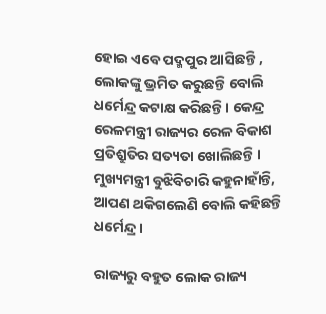ହୋଇ ଏବେ ପଦ୍ମପୁର ଆସିଛନ୍ତି , ଲୋକଙ୍କୁ ଭ୍ରମିତ କରୁଛନ୍ତି ବୋଲି ଧର୍ମେନ୍ଦ୍ର କଟାକ୍ଷ କରିଛନ୍ତି । କେନ୍ଦ୍ର ରେଳମନ୍ତ୍ରୀ ରାଜ୍ୟର ରେଳ ବିକାଶ ପ୍ରତିଶ୍ରୁତିର ସତ୍ୟତା ଖୋଲିଛନ୍ତି । ମୁଖ୍ୟମନ୍ତ୍ରୀ ବୁଝିବିଚାରି କହୁନାହାଁନ୍ତି, ଆପଣ ଥକିଗଲେଣି ବୋଲି କହିଛନ୍ତି ଧର୍ମେନ୍ଦ୍ର ।

ରାଜ୍ୟରୁ ବହୁତ ଲୋକ ରାଜ୍ୟ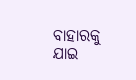ବାହାରକୁ ଯାଇ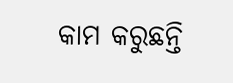କାମ କରୁଛନ୍ତି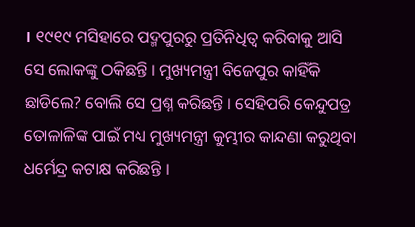। ୧୯୧୯ ମସିହାରେ ପଦ୍ମପୁରରୁ ପ୍ରତିନିଧିତ୍ୱ କରିବାକୁ ଆସି ସେ ଲୋକଙ୍କୁ ଠକିଛନ୍ତି । ମୁଖ୍ୟମନ୍ତ୍ରୀ ବିଜେପୁର କାହିଁକି ଛାଡିଲେ? ବୋଲି ସେ ପ୍ରଶ୍ନ କରିଛନ୍ତି । ସେହିପରି କେନ୍ଦୁପତ୍ର ତୋଳାଳିଙ୍କ ପାଇଁ ମଧ୍ୟ ମୁଖ୍ୟମନ୍ତ୍ରୀ କୁମ୍ଭୀର କାନ୍ଦଣା କରୁଥିବା ଧର୍ମେନ୍ଦ୍ର କଟାକ୍ଷ କରିଛନ୍ତି ।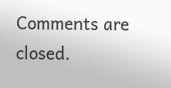Comments are closed.